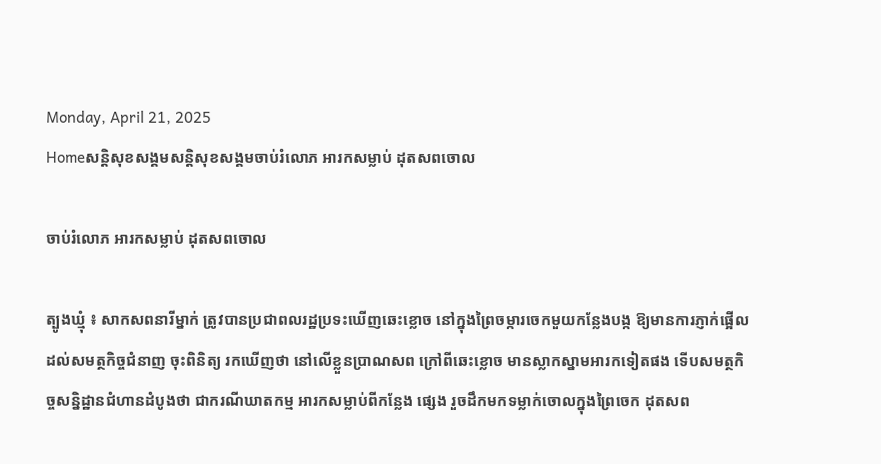Monday, April 21, 2025
Homeសន្ដិសុខសង្គមសន្តិសុខសង្គមចាប់រំលោភ អារកសម្លាប់ ដុតសពចោល

ចាប់រំលោភ អារកសម្លាប់ ដុតសពចោល

ត្បូងឃ្មុំ ៖ សាកសពនារីម្នាក់ ត្រូវបានប្រជាពលរដ្ឋប្រទះឃើញឆេះខ្លោច នៅក្នុងព្រៃចម្ការចេកមួយកន្លែងបង្ក ឱ្យមានការភ្ញាក់ផ្អើលដល់សមត្ថកិច្ចជំនាញ ចុះពិនិត្យ រកឃើញថា នៅលើខ្លួនប្រាណសព ក្រៅពីឆេះខ្លោច មានស្លាកស្នាមអារកទៀតផង ទើបសមត្ថកិច្ចសន្និដ្ឋានជំហានដំបូងថា ជាករណីឃាតកម្ម អារកសម្លាប់ពីកន្លែង ផ្សេង រួចដឹកមកទម្លាក់ចោលក្នុងព្រៃចេក ដុតសព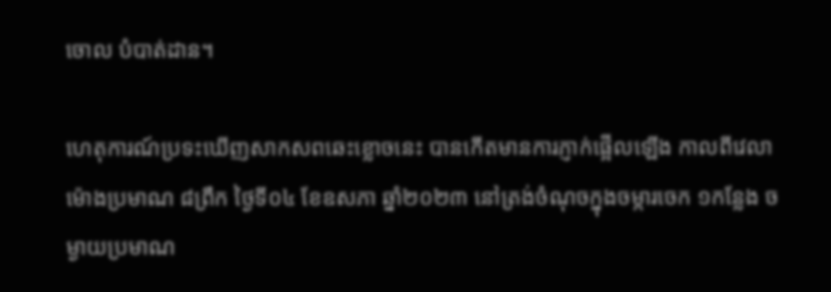ចោល បំបាត់ដាន។

ហេតុការណ៍ប្រទះឃើញសាកសពឆេះខ្លោចនេះ បានកើតមានការភ្ញាក់ផ្អើលឡើង កាលពីវេលាម៉ោងប្រមាណ ៨ព្រឹក ថ្ងៃទី០៤ ខែឧសភា ឆ្នាំ២០២៣ នៅត្រង់ចំណុចក្នុងចម្ការចេក ១កន្លែង ចម្ងាយប្រមាណ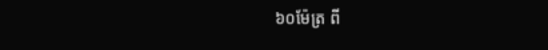៦០ម៉ែត្រ ពី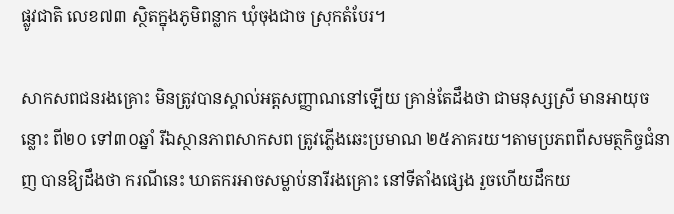ផ្លូវជាតិ លេខ៧៣ ស្ថិតក្នុងភូមិពន្លាក ឃុំចុងជាច ស្រុកតំបែរ។

សាកសពជនរងគ្រោះ មិនត្រូវបានស្គាល់អត្តសញ្ញាណនៅឡើយ គ្រាន់តែដឹងថា ជាមនុស្សស្រី មានអាយុចន្លោះ ពី២០ ទៅ៣០ឆ្នាំ រីឯស្ថានភាពសាកសព ត្រូវភ្លើងឆេះប្រមាណ ២៥ភាគរយ។តាមប្រភពពីសមត្ថកិច្ចជំនាញ បានឱ្យដឹងថា ករណីនេះ ឃាតករអាចសម្លាប់នារីរងគ្រោះ នៅទីតាំងផ្សេង រួចហើយដឹកយ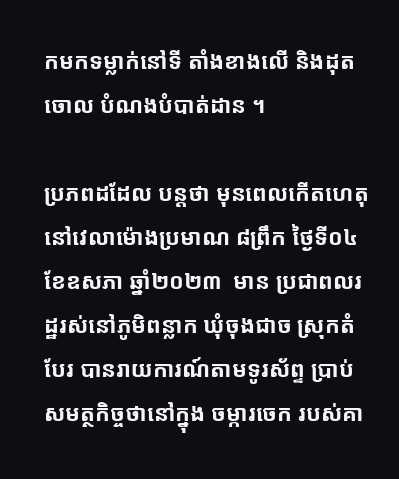កមកទម្លាក់នៅទី តាំងខាងលើ និងដុតចោល បំណងបំបាត់ដាន ។

ប្រភពដដែល បន្តថា មុនពេលកើតហេតុ នៅវេលាម៉ោងប្រមាណ ៨ព្រឹក ថ្ងៃទី០៤ ខែឧសភា ឆ្នាំ២០២៣  មាន ប្រជាពលរដ្ឋរស់នៅភូមិពន្លាក ឃុំចុងជាច ស្រុកតំបែរ បានរាយការណ៍តាមទូរស័ព្ទ ប្រាប់សមត្ថកិច្ចថានៅក្នុង ចម្ការចេក របស់គា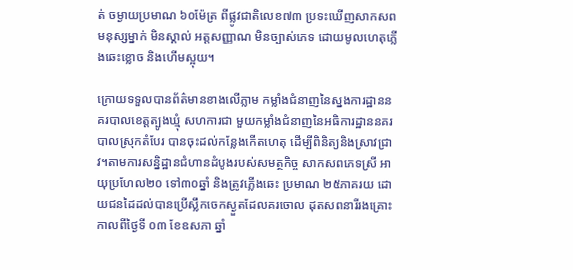ត់ ចម្ងាយប្រមាណ ៦០ម៉ែត្រ ពីផ្លូវជាតិលេខ៧៣ ប្រទះឃើញសាកសពមនុស្សម្នាក់ មិនស្គាល់ អត្តសញ្ញាណ មិនច្បាស់ភេទ ដោយមូលហេតុភ្លើងឆេះខ្លោច និងហើមស្អុយ។

ក្រោយទទួលបានព័ត៌មានខាងលើភ្លាម កម្លាំងជំនាញនៃស្នងការដ្ឋាននគរបាលខេត្តត្បូងឃ្មុំ សហការជា មួយកម្លាំងជំនាញនៃអធិការដ្ឋាននគរបាលស្រុកតំបែរ បានចុះដល់កន្លែងកើតហេតុ ដើម្បីពិនិត្យនិងស្រាវជ្រាវ។តាមការសន្និដ្ឋានជំហានដំបូងរបស់សមត្ថកិច្ច សាកសពភេទស្រី អាយុប្រហែល២០ ទៅ៣០ឆ្នាំ និងត្រូវភ្លើងឆេះ ប្រមាណ ២៥ភាគរយ ដោយជនដៃដល់បានប្រើស្លឹកចេកស្ងួតដែលគរចោល ដុតសពនារីរងគ្រោះ កាលពីថ្ងៃទី ០៣ ខែឧសភា ឆ្នាំ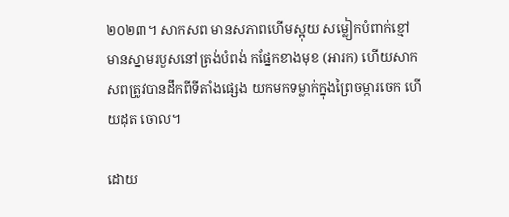២០២៣។ សាកសព មានសភាពហើមស្អុយ សម្លៀកបំពាក់ខ្មៅ មានស្នាមរបួសនៅត្រង់បំពង់ កផ្នែកខាងមុខ (អារក) ហើយសាកសពត្រូវបានដឹកពីទីតាំងផ្សេង យកមកទម្លាក់ក្នុងព្រៃចម្ការចេក ហើយដុត ចោល។

ដោយ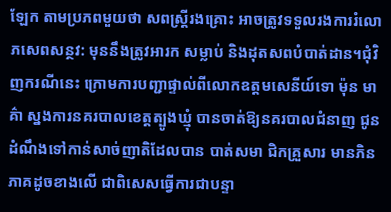ឡែក តាមប្រភពមួយថា សពស្ត្រីរងគ្រោះ អាចត្រូវទទួលរងការរំលោភសេពសន្ថវ: មុននឹងត្រូវអារក សម្លាប់ និងដុតសពបំបាត់ដាន។ជុំវិញករណីនេះ ក្រោមការបញ្ជាផ្ទាល់ពីលោកឧត្តមសេនីយ៍ទោ ម៉ុន មាគ៌ា ស្នងការនគរបាលខេត្តត្បូងឃ្មុំ បានចាត់ឱ្យនគរបាលជំនាញ ជូនដំណឹងទៅកាន់សាច់ញាតិដែលបាន បាត់សមា ជិកគ្រួសារ មានភិនភាគដូចខាងលើ ជាពិសេសធ្វើការជាបន្ទា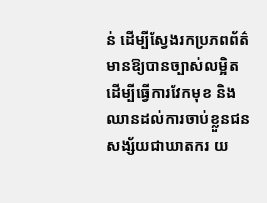ន់ ដើម្បីស្វែងរកប្រភពព័ត៌មានឱ្យបានច្បាស់លម្អិត ដើម្បីធ្វើការវែកមុខ និងឈានដល់ការចាប់ខ្លួនជនសង្ស័យជាឃាតករ យ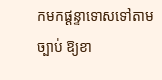កមកផ្តន្ទាទោសទៅតាមច្បាប់ ឱ្យខា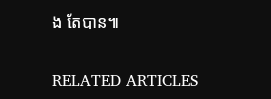ង តែបាន៕

RELATED ARTICLES